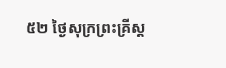៥២ ថ្ងៃសុក្រព្រះគ្រីស្ត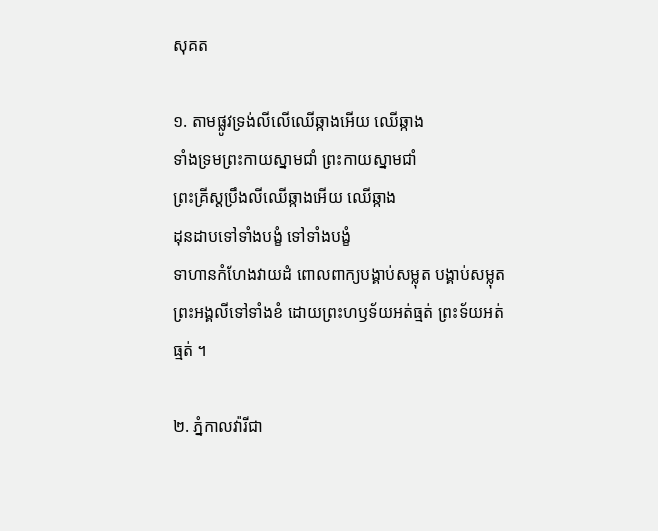សុគត

១. តាមផ្លូវទ្រង់លីលើឈើឆ្កាងអើយ ឈើឆ្កាង
ទាំងទ្រមព្រះកាយស្នាមជាំ ព្រះកាយស្នាមជាំ
ព្រះគ្រីស្តប្រឹងលីឈើឆ្កាងអើយ ឈើឆ្កាង
ដុនដាបទៅទាំងបង្ខំ ទៅទាំងបង្ខំ
ទាហានកំហែងវាយដំ ពោលពាក្យបង្គាប់សម្លុត បង្គាប់សម្លុត
ព្រះអង្គលីទៅទាំងខំ ដោយព្រះហឫទ័យអត់ធ្មត់ ព្រះទ័យអត់ធ្មត់ ។

២. ភ្នំកាលវ៉ារីជា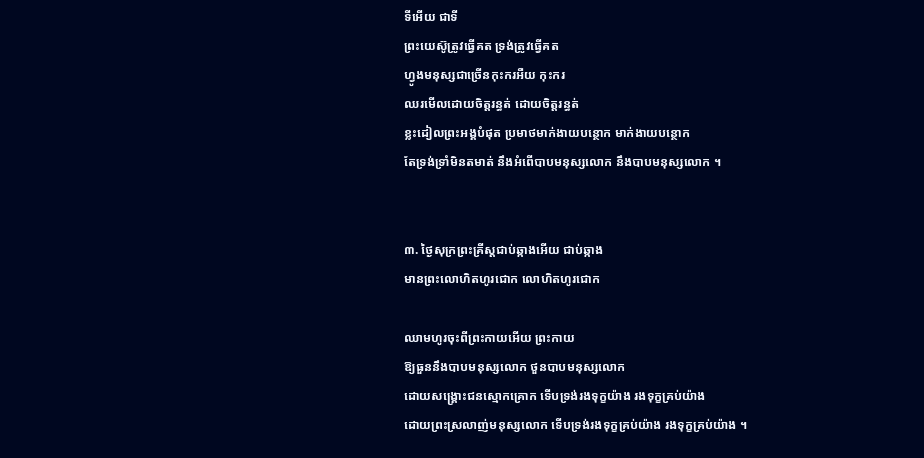ទីអើយ ជាទី
ព្រះយេស៊ូត្រូវធ្វើគត ទ្រង់ត្រូវធ្វើគត
ហ្វូងមនុស្សជាច្រើនកុះករអឺយ កុះករ
ឈរមើលដោយចិត្តរន្ធត់ ដោយចិត្តរន្ធត់
ខ្លះដៀលព្រះអង្គបំផុត ប្រមាថមាក់ងាយបន្ថោក មាក់ងាយបន្ថោក
តែទ្រង់ទ្រាំមិនតមាត់ នឹងអំពើបាបមនុស្សលោក នឹងបាបមនុស្សលោក ។


៣. ថ្ងៃសុក្រព្រះគ្រីស្តជាប់ឆ្កាងអើយ ជាប់ឆ្កាង
មានព្រះលោហិតហូរជោក លោហិតហូរជោក

ឈាមហូរចុះពីព្រះកាយអើយ ព្រះកាយ
ឱ្យធួននឹងបាបមនុស្សលោក ថួនបាបមនុស្សលោក
ដោយសង្គ្រោះជនស្មោកគ្រោក ទើបទ្រង់រងទុក្ខយ៉ាង រងទុក្ខគ្រប់យ៉ាង
ដោយព្រះស្រលាញ់មនុស្សលោក ទើបទ្រង់រងទុក្ខគ្រប់យ៉ាង រងទុក្ខគ្រប់យ៉ាង ។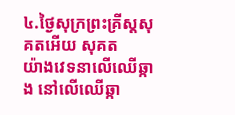៤.ថ្ងៃសុក្រព្រះគ្រីស្តសុគតអើយ សុគត
យ៉ាងវេទនាលើឈើឆ្កាង នៅលើឈើឆ្កា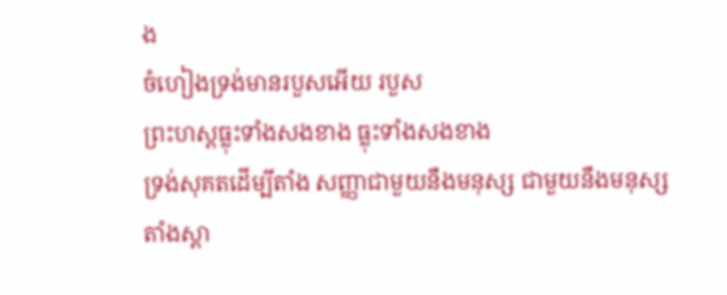ង
ចំហៀងទ្រង់មានរបួសអើយ របួស
ព្រះហស្តធ្លុះទាំងសងខាង ធ្លុះទាំងសងខាង
ទ្រង់សុគតដើម្បីតាំង សញ្ញាជាមួយនឹងមនុស្ស ជាមួយនឹងមនុស្ស
តាំងស្ពា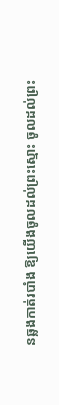នឆ្លងកាត់របាំង ឱ្យយើងចូលដល់ព្រះស្មោះ ចូលដល់ព្រះ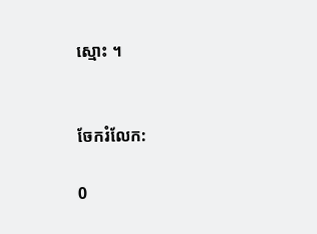ស្មោះ ។


ចែករំលែក:

0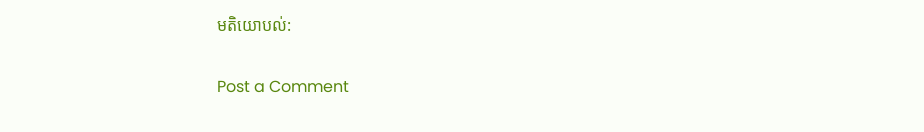មតិយោបល់:

Post a Comment